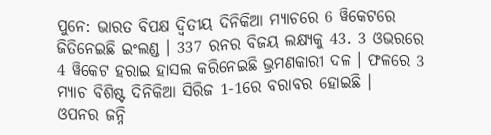ପୁନେ: ଭାରତ ବିପକ୍ଷ ଦ୍ବିତୀୟ ଦିନିକିଆ ମ୍ୟାଚରେ 6 ୱିକେଟରେ ଜିତିନେଇଛି ଇଂଲଣ୍ଡ । 337 ରନର ବିଜୟ ଲକ୍ଷ୍ୟକୁ 43. 3 ଓଭରରେ 4 ୱିକେଟ ହରାଇ ହାସଲ କରିନେଇଛି ଭ୍ରମଣକାରୀ ଦଳ । ଫଳରେ 3 ମ୍ୟାଚ ବିଶିଷ୍ଟ ଦିନିକିଆ ସିରିଜ 1-1ରେ ବରାବର ହୋଇଛି ।
ଓପନର ଜନ୍ନି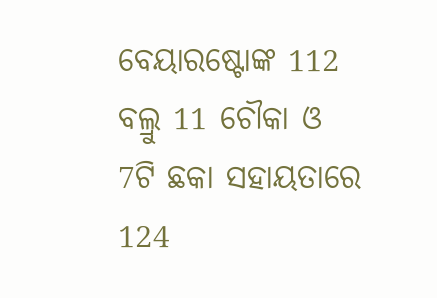ବେୟାରଷ୍ଟୋଙ୍କ 112 ବଲ୍ରୁ 11 ଚୌକା ଓ 7ଟି ଛକା ସହାୟତାରେ 124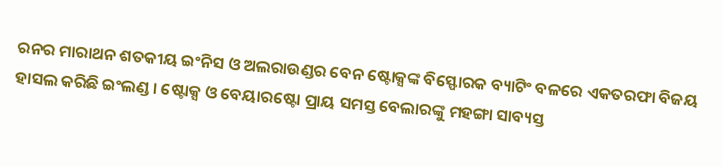ରନର ମାରାଥନ ଶତକୀୟ ଇଂନିସ ଓ ଅଲରାଉଣ୍ଡର ବେନ ଷ୍ଟୋକ୍ସଙ୍କ ବିସ୍ଫୋରକ ବ୍ୟାଟିଂ ବଳରେ ଏକତରଫା ବିଜୟ ହାସଲ କରିଛି ଇଂଲଣ୍ଡ । ଷ୍ଟୋକ୍ସ ଓ ବେୟାରଷ୍ଟୋ ପ୍ରାୟ ସମସ୍ତ ବେଲାରଙ୍କୁ ମହଙ୍ଗା ସାବ୍ୟସ୍ତ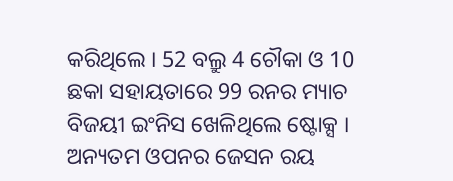କରିଥିଲେ । 52 ବଲ୍ରୁ 4 ଚୌକା ଓ 10 ଛକା ସହାୟତାରେ 99 ରନର ମ୍ୟାଚ ବିଜୟୀ ଇଂନିସ ଖେଳିଥିଲେ ଷ୍ଟୋକ୍ସ । ଅନ୍ୟତମ ଓପନର ଜେସନ ରୟ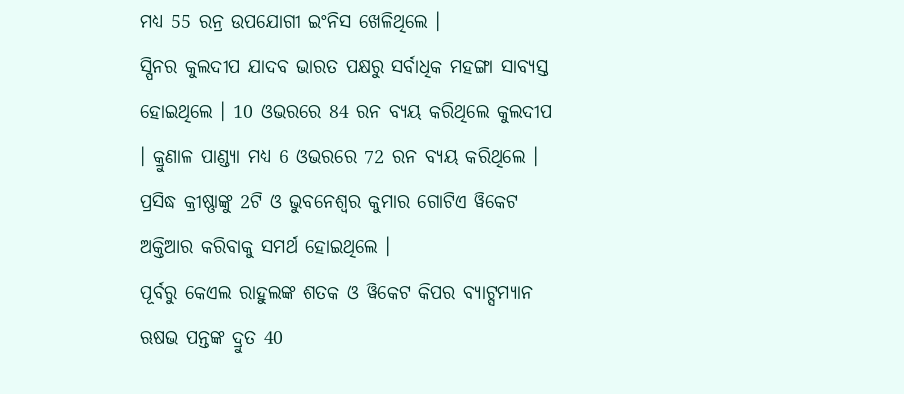ମଧ୍ୟ 55 ରନ୍ର ଉପଯୋଗୀ ଇଂନିସ ଖେଳିଥିଲେ ।
ସ୍ପିନର କୁଲଦୀପ ଯାଦବ ଭାରତ ପକ୍ଷରୁ ସର୍ବାଧିକ ମହଙ୍ଗା ସାବ୍ୟସ୍ତ ହୋଇଥିଲେ । 10 ଓଭରରେ 84 ରନ ବ୍ୟୟ କରିଥିଲେ କୁଲଦୀପ । କ୍ରୁଣାଳ ପାଣ୍ଡ୍ୟା ମଧ୍ୟ 6 ଓଭରରେ 72 ରନ ବ୍ୟୟ କରିଥିଲେ । ପ୍ରସିଦ୍ଧ କ୍ରୀଷ୍ଣାଙ୍କୁ 2ଟି ଓ ଭୁବନେଶ୍ବର କୁମାର ଗୋଟିଏ ୱିକେଟ ଅକ୍ତିଆର କରିବାକୁ ସମର୍ଥ ହୋଇଥିଲେ ।
ପୂର୍ବରୁ କେଏଲ ରାହୁଲଙ୍କ ଶତକ ଓ ୱିକେଟ କିପର ବ୍ୟାଟ୍ସମ୍ୟାନ ଋଷଭ ପନ୍ତଙ୍କ ଦ୍ରୁତ 40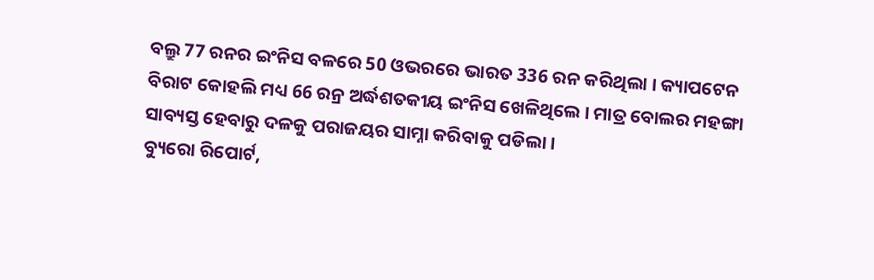ବଲ୍ରୁ 77 ରନର ଇଂନିସ ବଳରେ 50 ଓଭରରେ ଭାରତ 336 ରନ କରିଥିଲା । କ୍ୟାପଟେନ ବିରାଟ କୋହଲି ମଧ୍ୟ 66 ରନ୍ର ଅର୍ଦ୍ଧଶତକୀୟ ଇଂନିସ ଖେଳିଥିଲେ । ମାତ୍ର ବୋଲର ମହଙ୍ଗା ସାବ୍ୟସ୍ତ ହେବାରୁ ଦଳକୁ ପରାଜୟର ସାମ୍ନା କରିବାକୁ ପଡିଲା ।
ବ୍ୟୁରୋ ରିପୋର୍ଟ,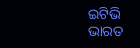ଇଟିଭି ଭାରତ